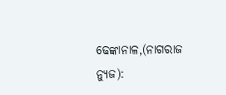ଢେଙ୍କାନାଳ,(ନାଗରାଜ ନ୍ୟୁଜ):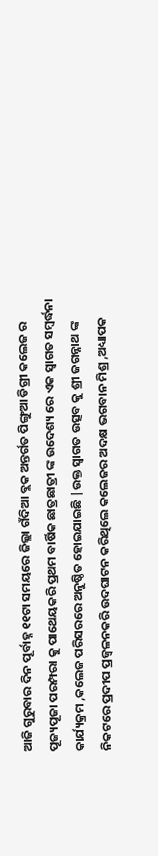ଆଜି ଗୁରୁବାର ଦିନ ପୂର୍ବାହ୍ନ ୧୧ଟା ସମୟରେ ଜିଲ୍ଲା ଗଁଦିଆ ବ୍ଲକ ଅନ୍ତର୍ଗତ ପିଙ୍ଗୁଆ ଡିଗ୍ରୀ କଲେଜ ର ପୂଜ୍ୟପୂଜା ପରମ୍ପରା କୁ ପାଥେୟକରି ପ୍ରଥମ ବାର୍ଷିକ ଛାତ୍ରଛାତ୍ରୀ ଙ୍କ ଉଦେଶ୍ୟ ରେ ଏକ ସ୍ୱାଗତ ସମ୍ବର୍ଦ୍ଧନା କାର୍ଯ୍ୟକ୍ରମ ,କଲେଜ ପରିସରରେ ଅନୁଷ୍ଠିତ ହୋଇଯାଇଛି |ଉକ୍ତ ସ୍ୱାଗତ ଉତ୍ସବ କୁ ଶ୍ରୀ ଜଗନ୍ନାଥ ଙ୍କ ନିକଟରେ ପ୍ରଦୀପ ପ୍ରଜ୍ୱଳନକରି ଉଦଘାଟନ କରିଥିଲେ କଲେଜର ଅଦକ୍ଷ ଭଗବାନ ମିଶ୍ର ,ଅଧ୍ୟାପକ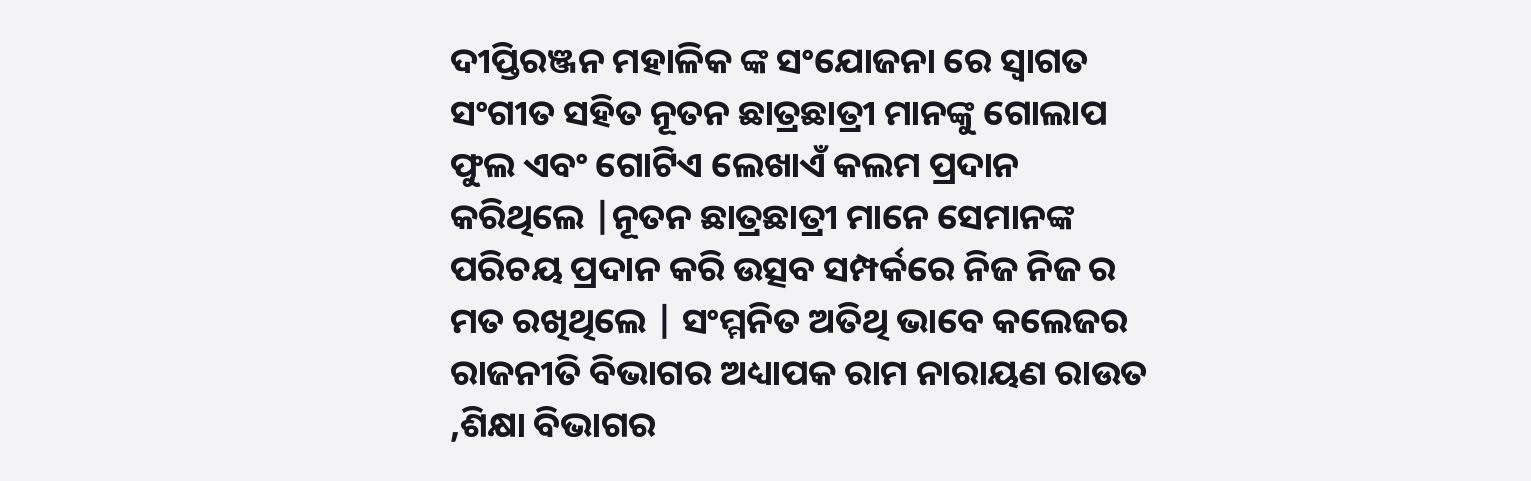ଦୀପ୍ତିରଞ୍ଜନ ମହାଳିକ ଙ୍କ ସଂଯୋଜନା ରେ ସ୍ୱାଗତ ସଂଗୀତ ସହିତ ନୂତନ ଛାତ୍ରଛାତ୍ରୀ ମାନଙ୍କୁ ଗୋଲାପ ଫୁଲ ଏବଂ ଗୋଟିଏ ଲେଖାଏଁ କଲମ ପ୍ରଦାନ କରିଥିଲେ |ନୂତନ ଛାତ୍ରଛାତ୍ରୀ ମାନେ ସେମାନଙ୍କ ପରିଚୟ ପ୍ରଦାନ କରି ଉତ୍ସବ ସମ୍ପର୍କରେ ନିଜ ନିଜ ର ମତ ରଖିଥିଲେ | ସଂମ୍ମନିତ ଅତିଥି ଭାବେ କଲେଜର ରାଜନୀତି ବିଭାଗର ଅଧ୍ୟାପକ ରାମ ନାରାୟଣ ରାଉତ ,ଶିକ୍ଷା ବିଭାଗର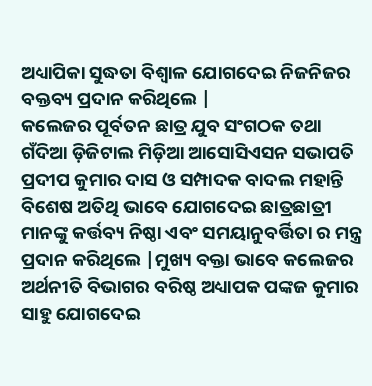ଅଧ୍ୟାପିକା ସୁଦ୍ଧତା ବିଶ୍ୱାଳ ଯୋଗଦେଇ ନିଜନିଜର ବକ୍ତବ୍ୟ ପ୍ରଦାନ କରିଥିଲେ |
କଲେଜର ପୂର୍ବତନ ଛାତ୍ର ଯୁବ ସଂଗଠକ ତଥା ଗଁଦିଆ ଡ଼ିଜିଟାଲ ମିଡ଼ିଆ ଆସୋସିଏସନ ସଭାପତି ପ୍ରଦୀପ କୁମାର ଦାସ ଓ ସମ୍ପାଦକ ବାଦଲ ମହାନ୍ତି ବିଶେଷ ଅତିଥି ଭାବେ ଯୋଗଦେଇ ଛାତ୍ରଛାତ୍ରୀ ମାନଙ୍କୁ କର୍ତ୍ତବ୍ୟ ନିଷ୍ଠା ଏବଂ ସମୟାନୁବର୍ତ୍ତିତା ର ମନ୍ତ୍ର ପ୍ରଦାନ କରିଥିଲେ |ମୁଖ୍ୟ ବକ୍ତା ଭାବେ କଲେଜର ଅର୍ଥନୀତି ବିଭାଗର ବରିଷ୍ଠ ଅଧ୍ୟାପକ ପଙ୍କଜ କୁମାର ସାହୁ ଯୋଗଦେଇ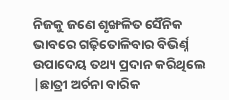ନିଜକୁ ଜଣେ ଶୃଙ୍ଖଳିତ ସୈନିକ ଭାବରେ ଗଢ଼ିତୋଳିବାର ବିଭିର୍ଣ୍ନ ଉପାଦେୟ ତଥ୍ୟ ପ୍ରଦାନ କରିଥିଲେ |ଛାତ୍ରୀ ଅର୍ଚନା ବାରିକ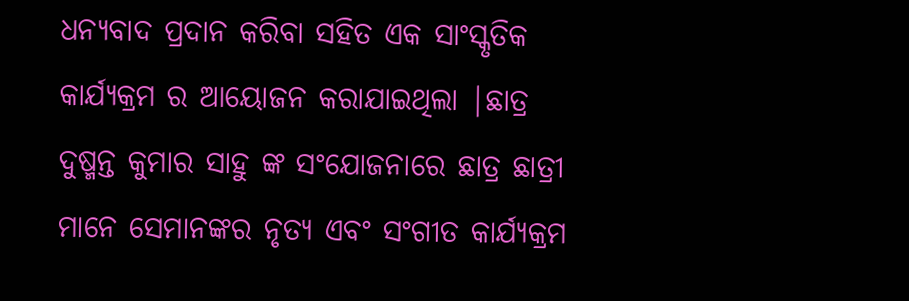ଧନ୍ୟବାଦ ପ୍ରଦାନ କରିବା ସହିତ ଏକ ସାଂସ୍କୃତିକ କାର୍ଯ୍ୟକ୍ରମ ର ଆୟୋଜନ କରାଯାଇଥିଲା |ଛାତ୍ର ଦୁଷ୍ମନ୍ତ କୁମାର ସାହୁ ଙ୍କ ସଂଯୋଜନାରେ ଛାତ୍ର ଛାତ୍ରୀ ମାନେ ସେମାନଙ୍କର ନୃତ୍ୟ ଏବଂ ସଂଗୀତ କାର୍ଯ୍ୟକ୍ରମ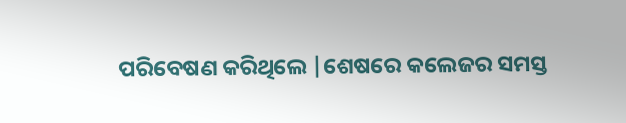ପରିବେଷଣ କରିଥିଲେ |ଶେଷରେ କଲେଜର ସମସ୍ତ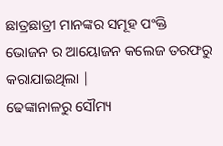ଛାତ୍ରଛାତ୍ରୀ ମାନଙ୍କର ସମୂହ ପଂକ୍ତି ଭୋଜନ ର ଆୟୋଜନ କଲେଜ ତରଫରୁ କରାଯାଇଥିଲା |
ଢେଙ୍କାନାଳରୁ ସୌମ୍ୟ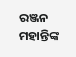ରଞ୍ଜନ ମହାନ୍ତିଙ୍କ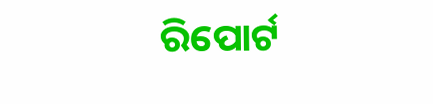ରିପୋର୍ଟ